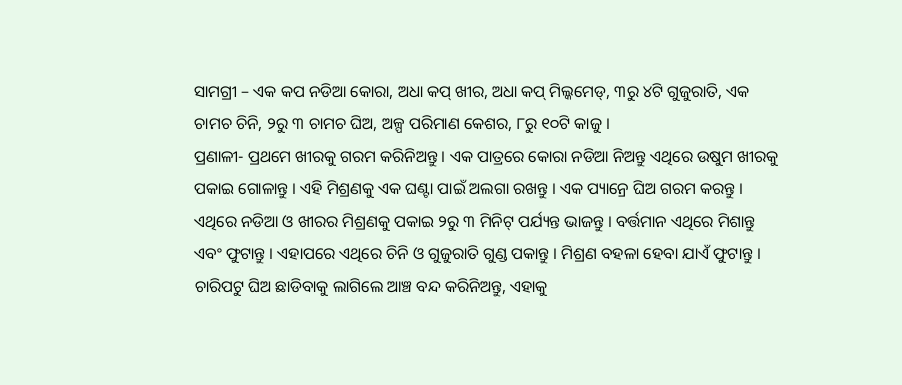ସାମଗ୍ରୀ – ଏକ କପ ନଡିଆ କୋରା, ଅଧା କପ୍ ଖୀର, ଅଧା କପ୍ ମିଲ୍କମେଡ୍, ୩ରୁ ୪ଟି ଗୁଜୁରାତି, ଏକ ଚାମଚ ଚିନି, ୨ରୁ ୩ ଚାମଚ ଘିଅ, ଅଳ୍ପ ପରିମାଣ କେଶର, ୮ରୁ ୧୦ଟି କାଜୁ ।
ପ୍ରଣାଳୀ- ପ୍ରଥମେ ଖୀରକୁ ଗରମ କରିନିଅନ୍ତୁ । ଏକ ପାତ୍ରରେ କୋରା ନଡିଆ ନିଅନ୍ତୁ ଏଥିରେ ଉଷୁମ ଖୀରକୁ ପକାଇ ଗୋଳାନ୍ତୁ । ଏହି ମିଶ୍ରଣକୁ ଏକ ଘଣ୍ଟା ପାଇଁ ଅଲଗା ରଖନ୍ତୁ । ଏକ ପ୍ୟାନ୍ରେ ଘିଅ ଗରମ କରନ୍ତୁ । ଏଥିରେ ନଡିଆ ଓ ଖୀରର ମିଶ୍ରଣକୁ ପକାଇ ୨ରୁ ୩ ମିନିଟ୍ ପର୍ଯ୍ୟନ୍ତ ଭାଜନ୍ତୁ । ବର୍ତ୍ତମାନ ଏଥିରେ ମିଶାନ୍ତୁ ଏବଂ ଫୁଟାନ୍ତୁ । ଏହାପରେ ଏଥିରେ ଚିନି ଓ ଗୁଜୁରାତି ଗୁଣ୍ଡ ପକାନ୍ତୁ । ମିଶ୍ରଣ ବହଳା ହେବା ଯାଏଁ ଫୁଟାନ୍ତୁ ।
ଚାରିପଟୁ ଘିଅ ଛାଡିବାକୁ ଲାଗିଲେ ଆଞ୍ଚ ବନ୍ଦ କରିନିଅନ୍ତୁ, ଏହାକୁ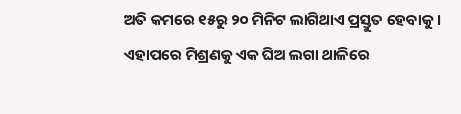ଅତି କମରେ ୧୫ରୁ ୨୦ ମିନିଟ ଲାଗିଥାଏ ପ୍ରସ୍ତୁତ ହେବାକୁ । ଏହାପରେ ମିଶ୍ରଣକୁ ଏକ ଘିଅ ଲଗା ଥାଳିରେ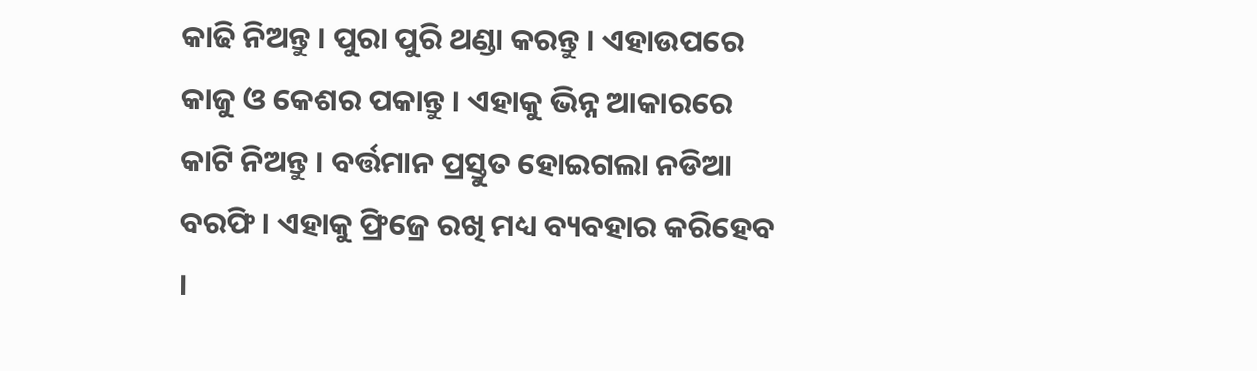କାଢି ନିଅନ୍ତୁ । ପୁରା ପୁରି ଥଣ୍ଡା କରନ୍ତୁ । ଏହାଉପରେ କାଜୁ ଓ କେଶର ପକାନ୍ତୁ । ଏହାକୁ ଭିନ୍ନ ଆକାରରେ କାଟି ନିଅନ୍ତୁ । ବର୍ତ୍ତମାନ ପ୍ରସ୍ତୁତ ହୋଇଗଲା ନଡିଆ ବରଫି । ଏହାକୁ ଫ୍ରିଜ୍ରେ ରଖି ମଧ୍ୟ ବ୍ୟବହାର କରିହେବ ।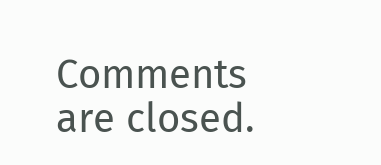Comments are closed.